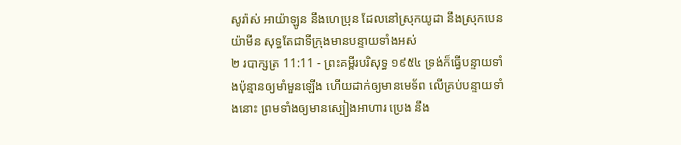សូរ៉ាស់ អាយ៉ាឡូន នឹងហេប្រុន ដែលនៅស្រុកយូដា នឹងស្រុកបេនយ៉ាមីន សុទ្ធតែជាទីក្រុងមានបន្ទាយទាំងអស់
២ របាក្សត្រ 11:11 - ព្រះគម្ពីរបរិសុទ្ធ ១៩៥៤ ទ្រង់ក៏ធ្វើបន្ទាយទាំងប៉ុន្មានឲ្យមាំមួនឡើង ហើយដាក់ឲ្យមានមេទ័ព លើគ្រប់បន្ទាយទាំងនោះ ព្រមទាំងឲ្យមានស្បៀងអាហារ ប្រេង នឹង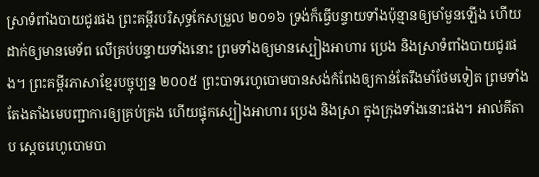ស្រាទំពាំងបាយជូរផង ព្រះគម្ពីរបរិសុទ្ធកែសម្រួល ២០១៦ ទ្រង់ក៏ធ្វើបន្ទាយទាំងប៉ុន្មានឲ្យមាំមួនឡើង ហើយដាក់ឲ្យមានមេទ័ព លើគ្រប់បន្ទាយទាំងនោះ ព្រមទាំងឲ្យមានស្បៀងអាហារ ប្រេង និងស្រាទំពាំងបាយជូរផង។ ព្រះគម្ពីរភាសាខ្មែរបច្ចុប្បន្ន ២០០៥ ព្រះបាទរេហូបោមបានសង់កំពែងឲ្យកាន់តែរឹងមាំថែមទៀត ព្រមទាំងតែងតាំងមេបញ្ជាការឲ្យគ្រប់គ្រង ហើយផ្ទុកស្បៀងអាហារ ប្រេង និងស្រា ក្នុងក្រុងទាំងនោះផង។ អាល់គីតាប ស្តេចរេហូបោមបា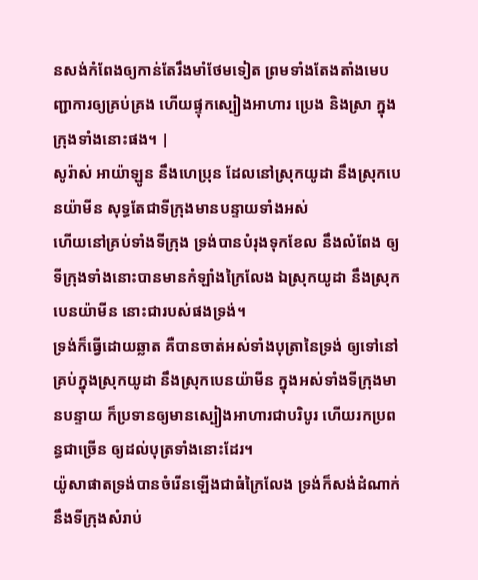នសង់កំពែងឲ្យកាន់តែរឹងមាំថែមទៀត ព្រមទាំងតែងតាំងមេបញ្ជាការឲ្យគ្រប់គ្រង ហើយផ្ទុកស្បៀងអាហារ ប្រេង និងស្រា ក្នុងក្រុងទាំងនោះផង។ |
សូរ៉ាស់ អាយ៉ាឡូន នឹងហេប្រុន ដែលនៅស្រុកយូដា នឹងស្រុកបេនយ៉ាមីន សុទ្ធតែជាទីក្រុងមានបន្ទាយទាំងអស់
ហើយនៅគ្រប់ទាំងទីក្រុង ទ្រង់បានបំរុងទុកខែល នឹងលំពែង ឲ្យទីក្រុងទាំងនោះបានមានកំឡាំងក្រៃលែង ឯស្រុកយូដា នឹងស្រុកបេនយ៉ាមីន នោះជារបស់ផងទ្រង់។
ទ្រង់ក៏ធ្វើដោយឆ្លាត គឺបានចាត់អស់ទាំងបុត្រានៃទ្រង់ ឲ្យទៅនៅគ្រប់ក្នុងស្រុកយូដា នឹងស្រុកបេនយ៉ាមីន ក្នុងអស់ទាំងទីក្រុងមានបន្ទាយ ក៏ប្រទានឲ្យមានស្បៀងអាហារជាបរិបូរ ហើយរកប្រពន្ធជាច្រើន ឲ្យដល់បុត្រទាំងនោះដែរ។
យ៉ូសាផាតទ្រង់បានចំរើនឡើងជាធំក្រៃលែង ទ្រង់ក៏សង់ដំណាក់ នឹងទីក្រុងសំរាប់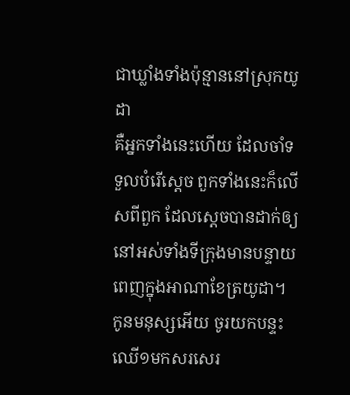ជាឃ្លាំងទាំងប៉ុន្មាននៅស្រុកយូដា
គឺអ្នកទាំងនេះហើយ ដែលចាំទទួលបំរើស្តេច ពួកទាំងនេះក៏លើសពីពួក ដែលស្តេចបានដាក់ឲ្យនៅអស់ទាំងទីក្រុងមានបន្ទាយពេញក្នុងអាណាខែត្រយូដា។
កូនមនុស្សអើយ ចូរយកបន្ទះឈើ១មកសរសេរ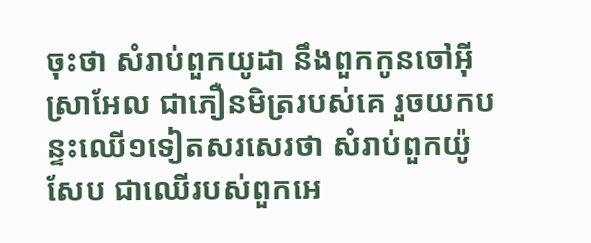ចុះថា សំរាប់ពួកយូដា នឹងពួកកូនចៅអ៊ីស្រាអែល ជាភឿនមិត្ររបស់គេ រួចយកបន្ទះឈើ១ទៀតសរសេរថា សំរាប់ពួកយ៉ូសែប ជាឈើរបស់ពួកអេ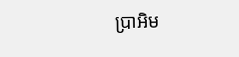ប្រាអិម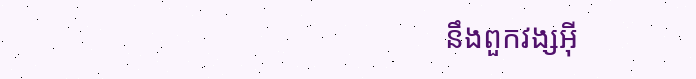នឹងពួកវង្សអ៊ី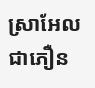ស្រាអែលជាភឿន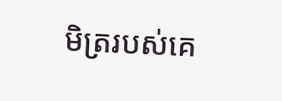មិត្ររបស់គេ